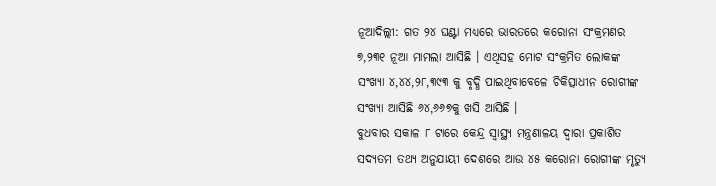ନୂଆଦିଲ୍ଲୀ: ଗତ ୨୪ ଘଣ୍ଟା ମଧ୍ୟରେ ଭାରତରେ କରୋନା ସଂକ୍ରମଣର ୭,୨୩୧ ନୂଆ ମାମଲା ଆସିଛି । ଏଥିସହ ମୋଟ ସଂକ୍ରମିତ ଲୋକଙ୍କ ସଂଖ୍ୟା ୪,୪୪,୨୮,୩୯୩ କୁ ବୃଦ୍ଧି ପାଇଥିବାବେଳେ ଚିକିତ୍ସାଧୀନ ରୋଗୀଙ୍କ ସଂଖ୍ୟା ଆସିଛି ୬୪,୬୬୭କୁ ଖସି ଆସିଛି ।
ବୁଧବାର ସକାଳ ୮ ଟାରେ କେନ୍ଦ୍ର ସ୍ୱାସ୍ଥ୍ୟ ମନ୍ତ୍ରଣାଳୟ ଦ୍ବାରା ପ୍ରକାଶିତ ସଦ୍ୟତମ ତଥ୍ୟ ଅନୁଯାୟୀ ଦେଶରେ ଆଉ ୪୫ କରୋନା ରୋଗୀଙ୍କ ମୃତ୍ୟୁ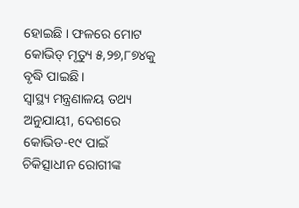ହୋଇଛି । ଫଳରେ ମୋଟ କୋଭିଡ୍ ମୃତ୍ୟୁ ୫,୨୭,୮୭୪କୁ ବୃଦ୍ଧି ପାଇଛି।
ସ୍ୱାସ୍ଥ୍ୟ ମନ୍ତ୍ରଣାଳୟ ତଥ୍ୟ ଅନୁଯାୟୀ, ଦେଶରେ କୋଭିଡ-୧୯ ପାଇଁ ଚିକିତ୍ସାଧୀନ ରୋଗୀଙ୍କ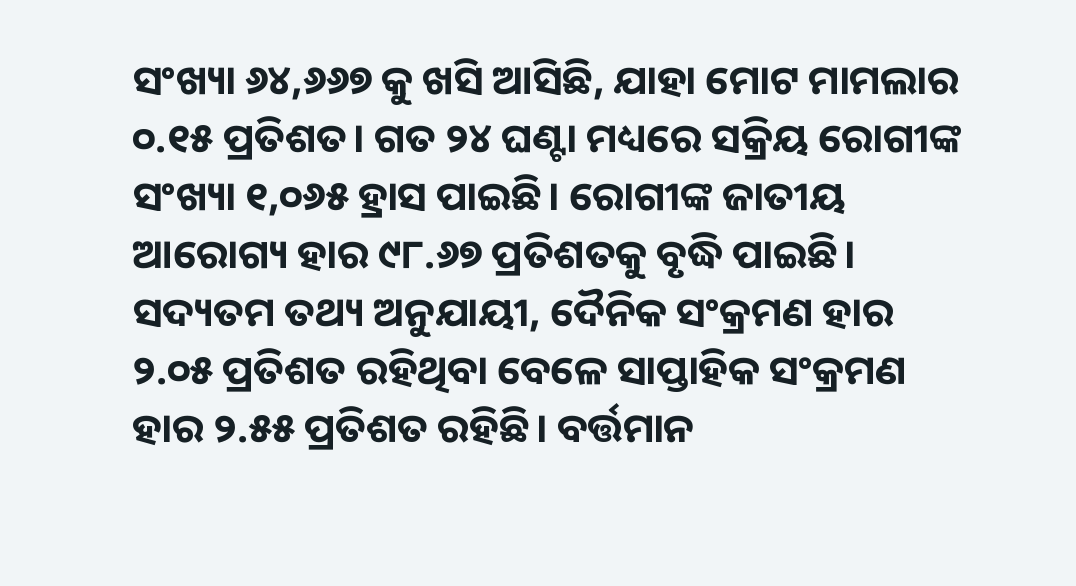ସଂଖ୍ୟା ୬୪,୬୬୭ କୁ ଖସି ଆସିଛି, ଯାହା ମୋଟ ମାମଲାର ୦.୧୫ ପ୍ରତିଶତ। ଗତ ୨୪ ଘଣ୍ଟା ମଧ୍ୟରେ ସକ୍ରିୟ ରୋଗୀଙ୍କ ସଂଖ୍ୟା ୧,୦୬୫ ହ୍ରାସ ପାଇଛି। ରୋଗୀଙ୍କ ଜାତୀୟ ଆରୋଗ୍ୟ ହାର ୯୮.୬୭ ପ୍ରତିଶତକୁ ବୃଦ୍ଧି ପାଇଛି।
ସଦ୍ୟତମ ତଥ୍ୟ ଅନୁଯାୟୀ, ଦୈନିକ ସଂକ୍ରମଣ ହାର ୨.୦୫ ପ୍ରତିଶତ ରହିଥିବା ବେଳେ ସାପ୍ତାହିକ ସଂକ୍ରମଣ ହାର ୨.୫୫ ପ୍ରତିଶତ ରହିଛି। ବର୍ତ୍ତମାନ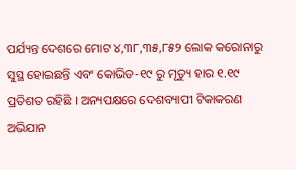ପର୍ଯ୍ୟନ୍ତ ଦେଶରେ ମୋଟ ୪,୩୮,୩୫,୮୫୨ ଲୋକ କରୋନାରୁ ସୁସ୍ଥ ହୋଇଛନ୍ତି ଏବଂ କୋଭିଡ-୧୯ ରୁ ମୃତ୍ୟୁ ହାର ୧.୧୯ ପ୍ରତିଶତ ରହିଛି । ଅନ୍ୟପକ୍ଷରେ ଦେଶବ୍ୟାପୀ ଟିକାକରଣ ଅଭିଯାନ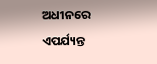ଅଧୀନରେ ଏପର୍ଯ୍ୟନ୍ତ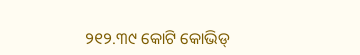୨୧୨.୩୯ କୋଟି କୋଭିଡ୍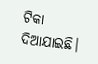ଟିକା ଦିଆଯାଇଛି।